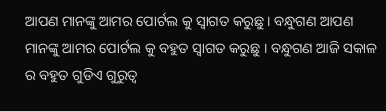ଆପଣ ମାନଙ୍କୁ ଆମର ପୋର୍ଟଲ କୁ ସ୍ୱାଗତ କରୁଛୁ । ବନ୍ଧୁଗଣ ଆପଣ ମାନଙ୍କୁ ଆମର ପୋର୍ଟଲ କୁ ବହୁତ ସ୍ୱାଗତ କରୁଛୁ । ବନ୍ଧୁଗଣ ଆଜି ସକାଳ ର ବହୁତ ଗୁଡିଏ ଗୁରୁତ୍ୱ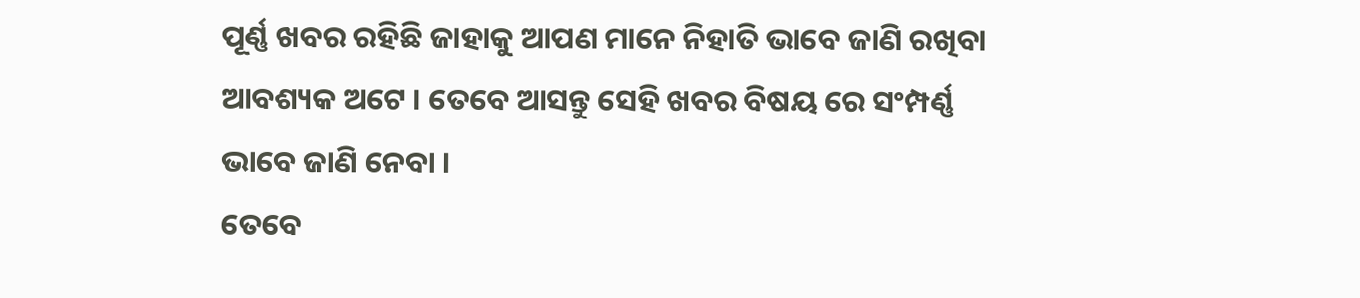ପୂର୍ଣ୍ଣ ଖବର ରହିଛି ଜାହାକୁ ଆପଣ ମାନେ ନିହାତି ଭାବେ ଜାଣି ରଖିବା ଆବଶ୍ୟକ ଅଟେ । ତେବେ ଆସନ୍ତୁ ସେହି ଖବର ବିଷୟ ରେ ସଂମ୍ପର୍ଣ୍ଣ ଭାବେ ଜାଣି ନେବା ।
ତେବେ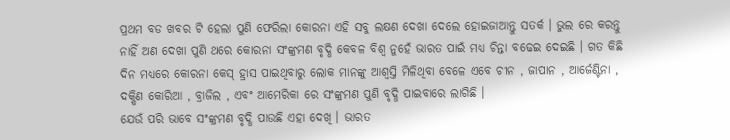ପ୍ରଥମ ବଡ ଖବର ଟି ହେଲା ପୁଣି ଫେରିଲା କୋରନା ଏହି ସବୁ ଲକ୍ଷଣ ଦେଖା ଦେଲେ ହୋଇଜାଆନ୍ତୁ ସତର୍କ । ଭୁଲ ରେ କରନ୍ତୁ ନାହିଁ ଅଣ ଦେଖା ପୁଣି ଥରେ କୋରନା ସଂଙ୍କ୍ରମଣ ବୃଦ୍ଧି କେବଳ ବିଶ୍ୱ ନୁହେଁ ଭାରତ ପାଇଁ ମଧ୍ୟ ଚିନ୍ତା ବଢେଇ ଦେଇଛି । ଗତ କିଛି ଦିନ ମଧ୍ୟରେ କୋରନା କେସ୍ ହ୍ରାସ ପାଇଥିବାରୁ ଲୋକ ମାନଙ୍କୁ ଆଶ୍ୱସ୍ତି ମିଳିଥିବା ବେଳେ ଏବେ ଚୀନ , ଜାପାନ , ଆର୍ଜେଣ୍ଟିନା , ଦକ୍ଷିଣ କୋରିଆ , ବ୍ରାଜିଲ , ଏବଂ ଆମେରିକା ରେ ସଂଙ୍କ୍ରମଣ ପୁଣି ବୃଦ୍ଧି ପାଇବାରେ ଲାଗିଛି ।
ଯେଉଁ ପରି ଭାବେ ସଂଙ୍କ୍ରମଣ ବୃଦ୍ଧି ପାଉଛି ଏହା ଦେଖି । ଭାରତ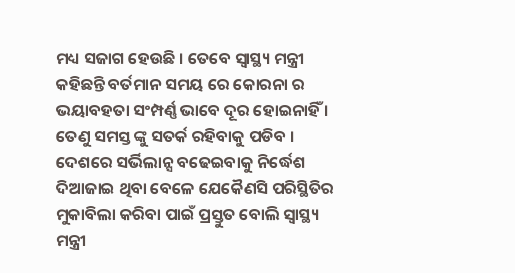ମଧ୍ୟ ସଜାଗ ହେଉଛି । ତେବେ ସ୍ୱାସ୍ଥ୍ୟ ମନ୍ତ୍ରୀ କହିଛନ୍ତି ବର୍ତମାନ ସମୟ ରେ କୋରନା ର ଭୟାବହତା ସଂମ୍ପର୍ଣ୍ଣ ଭାବେ ଦୂର ହୋଇନାହିଁ । ତେଣୁ ସମସ୍ତ ଙ୍କୁ ସତର୍କ ରହିବାକୁ ପଡିବ । ଦେଶରେ ସର୍ଭିଲାନ୍ସ ବଢେଇବାକୁ ନିର୍ଦ୍ଧେଶ ଦିଆଜାଇ ଥିବା ବେଳେ ଯେକୈଣସି ପରିସ୍ଥିତିର ମୁକାବିଲା କରିବା ପାଇଁ ପ୍ରସ୍ତୁତ ବୋଲି ସ୍ୱାସ୍ଥ୍ୟ ମନ୍ତ୍ରୀ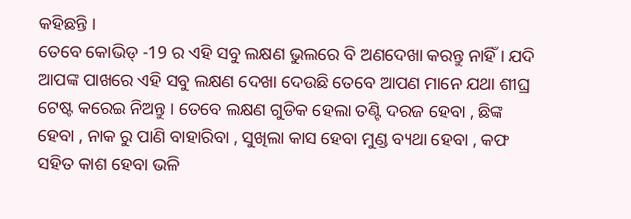କହିଛନ୍ତି ।
ତେବେ କୋଭିଡ୍ -19 ର ଏହି ସବୁ ଲକ୍ଷଣ ଭୁଲରେ ବି ଅଣଦେଖା କରନ୍ତୁ ନାହିଁ । ଯଦି ଆପଙ୍କ ପାଖରେ ଏହି ସବୁ ଲକ୍ଷଣ ଦେଖା ଦେଉଛି ତେବେ ଆପଣ ମାନେ ଯଥା ଶୀଘ୍ର ଟେଷ୍ଟ କରେଇ ନିଅନ୍ତୁ । ତେବେ ଲକ୍ଷଣ ଗୁଡିକ ହେଲା ତଣ୍ଟି ଦରଜ ହେବା , ଛିଙ୍କ ହେବା , ନାକ ରୁ ପାଣି ବାହାରିବା , ସୁଖିଲା କାସ ହେବା ମୁଣ୍ଡ ବ୍ୟଥା ହେବା , କଫ ସହିତ କାଶ ହେବା ଭଳି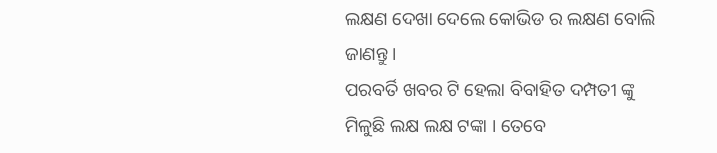ଲକ୍ଷଣ ଦେଖା ଦେଲେ କୋଭିଡ ର ଲକ୍ଷଣ ବୋଲି ଜାଣନ୍ତୁ ।
ପରବର୍ତି ଖବର ଟି ହେଲା ବିବାହିତ ଦମ୍ପତୀ ଙ୍କୁ ମିଳୁଛି ଲକ୍ଷ ଲକ୍ଷ ଟଙ୍କା । ତେବେ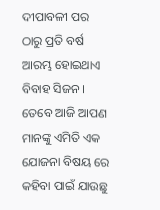ଦୀପାବଳୀ ପର ଠାରୁ ପ୍ରତି ବର୍ଷ ଆରମ୍ଭ ହୋଇଥାଏ ବିବାହ ସିଜନ । ତେବେ ଆଜି ଆପଣ ମାନଙ୍କୁ ଏମିତି ଏକ ଯୋଜନା ବିଷୟ ରେ କହିବା ପାଇଁ ଯାଉଛୁ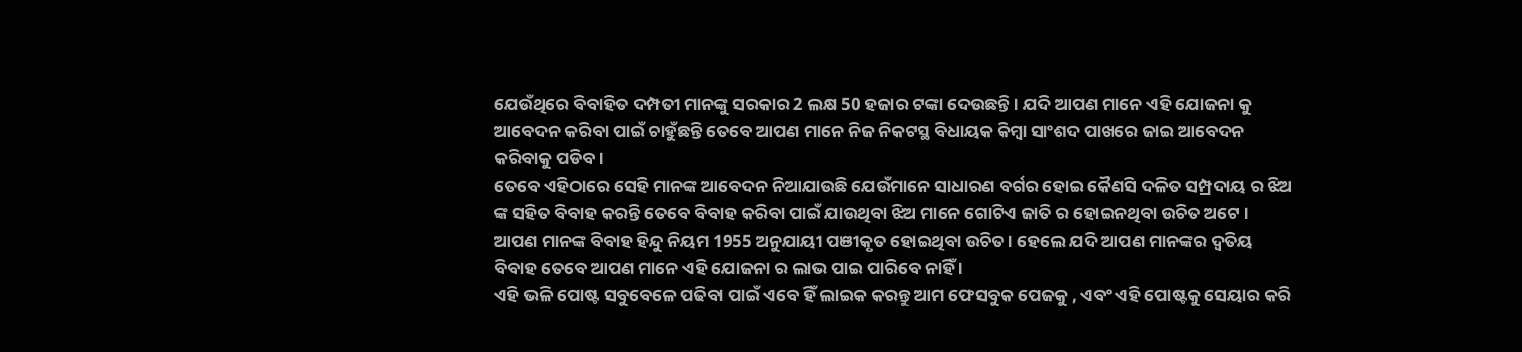ଯେଉଁଥିରେ ବିବାହିତ ଦମ୍ପତୀ ମାନଙ୍କୁ ସରକାର 2 ଲକ୍ଷ 50 ହଜାର ଟଙ୍କା ଦେଉଛନ୍ତି । ଯଦି ଆପଣ ମାନେ ଏହି ଯୋଜନା କୁ ଆବେଦନ କରିବା ପାଇଁ ଚାହୁଁଛନ୍ତି ତେବେ ଆପଣ ମାନେ ନିଜ ନିକଟସ୍ଥ ବିଧାୟକ କିମ୍ବା ସାଂଶଦ ପାଖରେ ଜାଇ ଆବେଦନ କରିବାକୁ ପଡିବ ।
ତେବେ ଏହିଠାରେ ସେହି ମାନଙ୍କ ଆବେଦନ ନିଆଯାଉଛି ଯେଉଁମାନେ ସାଧାରଣ ବର୍ଗର ହୋଇ କୈଣସି ଦଳିତ ସମ୍ପ୍ରଦାୟ ର ଝିଅ ଙ୍କ ସହିତ ବିବାହ କରନ୍ତି ତେବେ ବିବାହ କରିବା ପାଇଁ ଯାଉଥିବା ଝିଅ ମାନେ ଗୋଟିଏ ଜାତି ର ହୋଇନଥିବା ଉଚିତ ଅଟେ । ଆପଣ ମାନଙ୍କ ବିବାହ ହିନ୍ଦୁ ନିୟମ 1955 ଅନୁଯାୟୀ ପଞୀକୃତ ହୋଇଥିବା ଉଚିତ । ହେଲେ ଯଦି ଆପଣ ମାନଙ୍କର ଦ୍ୱତିୟ ବିବାହ ତେବେ ଆପଣ ମାନେ ଏହି ଯୋଜନା ର ଲାଭ ପାଇ ପାରିବେ ନାହିଁ ।
ଏହି ଭଳି ପୋଷ୍ଟ ସବୁବେଳେ ପଢିବା ପାଇଁ ଏବେ ହିଁ ଲାଇକ କରନ୍ତୁ ଆମ ଫେସବୁକ ପେଜକୁ , ଏବଂ ଏହି ପୋଷ୍ଟକୁ ସେୟାର କରି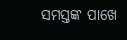ସମସ୍ତଙ୍କ ପାଖେ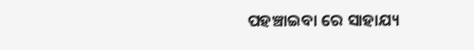ପହଞ୍ଚାଇବା ରେ ସାହାଯ୍ୟ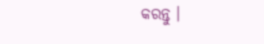କରନ୍ତୁ ।